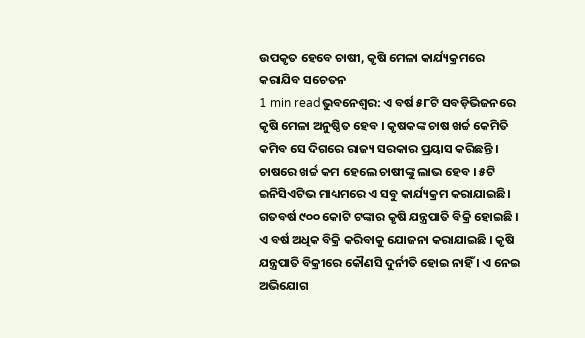ଉପକୃତ ହେବେ ଚାଷୀ, କୃଷି ମେଳା କାର୍ଯ୍ୟକ୍ରମରେ କରାଯିବ ସଚେତନ
1 min readଭୁବନେଶ୍ବର: ଏ ବର୍ଷ ୫୮ଟି ସବଡ଼ିଭିଜନରେ କୃଷି ମେଳା ଅନୁଷ୍ଠିତ ହେବ । କୃଷକଙ୍କ ଚାଷ ଖର୍ଚ୍ଚ କେମିତି କମିବ ସେ ଦିଗରେ ରାଜ୍ୟ ସରକାର ପ୍ରୟାସ କରିଛନ୍ତି । ଚାଷରେ ଖର୍ଚ୍ଚ କମ ହେଲେ ଚାଷୀଙ୍କୁ ଲାଭ ହେବ । ୫ଟି ଇନିସିଏଟିଭ ମାଧ୍ୟମରେ ଏ ସବୁ କାର୍ଯ୍ୟକ୍ରମ କରାଯାଇଛି।
ଗତବର୍ଷ ୯୦୦ କୋଟି ଟଙ୍କାର କୃଷି ଯନ୍ତ୍ରପାତି ବିକ୍ରି ହୋଇଛି । ଏ ବର୍ଷ ଅଧିକ ବିକ୍ରି କରିବାକୁ ଯୋଜନା କରାଯାଇଛି । କୃଷି ଯନ୍ତ୍ରପାତି ବିକ୍ରୀରେ କୌଣସି ଦୁର୍ନୀତି ହୋଇ ନାହିଁ । ଏ ନେଇ ଅଭିଯୋଗ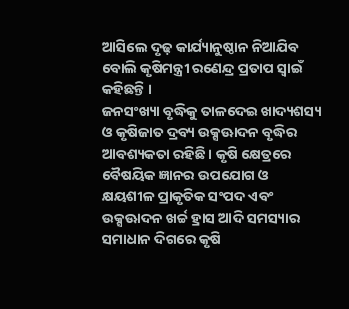ଆସିଲେ ଦୃଢ଼ କାର୍ଯ୍ୟାନୁଷ୍ଠାନ ନିଆଯିବ ବୋଲି କୃଷିମନ୍ତ୍ରୀ ରଣେନ୍ଦ୍ର ପ୍ରତାପ ସ୍ବାଇଁ କହିଛନ୍ତି ।
ଜନସଂଖ୍ୟା ବୃଦ୍ଧିକୁ ତାଳଦେଇ ଖାଦ୍ୟଶସ୍ୟ ଓ କୃଷିଜାତ ଦ୍ରବ୍ୟ ଉକ୍ସଊାଦନ ବୃଦ୍ଧିର ଆବଶ୍ୟକତା ରହିଛି । କୃଷି କ୍ଷେତ୍ରରେ ବୈଷୟିକ ଜ୍ଞାନର ଉପଯୋଗ ଓ କ୍ଷୟଶୀଳ ପ୍ରାକୃତିକ ସଂପଦ ଏବଂ ଉକ୍ସଊାଦନ ଖର୍ଚ୍ଚ ହ୍ରାସ ଆଦି ସମସ୍ୟାର ସମାଧାନ ଦିଗରେ କୃଷି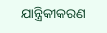ଯାନ୍ତ୍ରିକୀକରଣ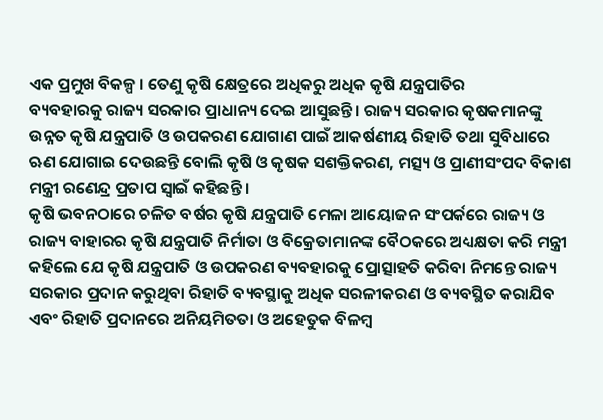ଏକ ପ୍ରମୁଖ ବିକଳ୍ପ । ତେଣୁ କୃଷି କ୍ଷେତ୍ରରେ ଅଧିକରୁ ଅଧିକ କୃଷି ଯନ୍ତ୍ରପାତିର
ବ୍ୟବହାରକୁ ରାଜ୍ୟ ସରକାର ପ୍ରାଧାନ୍ୟ ଦେଇ ଆସୁଛନ୍ତି । ରାଜ୍ୟ ସରକାର କୃଷକମାନଙ୍କୁ ଉନ୍ନତ କୃଷି ଯନ୍ତ୍ରପାତି ଓ ଉପକରଣ ଯୋଗାଣ ପାଇଁ ଆକର୍ଷଣୀୟ ରିହାତି ତଥା ସୁବିଧାରେ ଋଣ ଯୋଗାଇ ଦେଉଛନ୍ତି ବୋଲି କୃଷି ଓ କୃଷକ ସଶକ୍ତିକରଣ, ମତ୍ସ୍ୟ ଓ ପ୍ରାଣୀସଂପଦ ବିକାଶ ମନ୍ତ୍ରୀ ରଣେନ୍ଦ୍ର ପ୍ରତାପ ସ୍ୱାଇଁ କହିଛନ୍ତି ।
କୃଷି ଭବନଠାରେ ଚଳିତ ବର୍ଷର କୃଷି ଯନ୍ତ୍ରପାତି ମେଳା ଆୟୋଜନ ସଂପର୍କରେ ରାଜ୍ୟ ଓ ରାଜ୍ୟ ବାହାରର କୃଷି ଯନ୍ତ୍ରପାତି ନିର୍ମାତା ଓ ବିକ୍ରେତାମାନଙ୍କ ବୈଠକରେ ଅଧ୍ୟକ୍ଷତା କରି ମନ୍ତ୍ରୀ କହିଲେ ଯେ କୃଷି ଯନ୍ତ୍ରପାତି ଓ ଉପକରଣ ବ୍ୟବହାରକୁ ପ୍ରୋତ୍ସାହତି କରିବା ନିମନ୍ତେ ରାଜ୍ୟ ସରକାର ପ୍ରଦାନ କରୁଥିବା ରିହାତି ବ୍ୟବସ୍ଥାକୁ ଅଧିକ ସରଳୀକରଣ ଓ ବ୍ୟବସ୍ଥିତ କରାଯିବ ଏବଂ ରିହାତି ପ୍ରଦାନରେ ଅନିୟମିତତା ଓ ଅହେତୁକ ବିଳମ୍ବ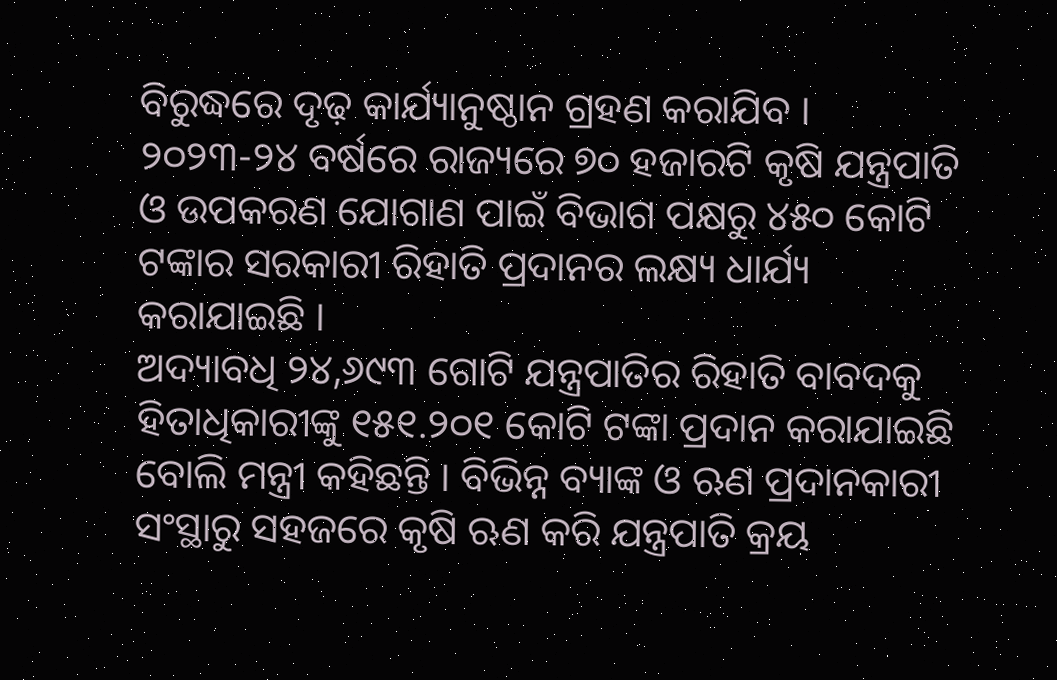ବିରୁଦ୍ଧରେ ଦୃଢ଼ କାର୍ଯ୍ୟାନୁଷ୍ଠାନ ଗ୍ରହଣ କରାଯିବ । ୨୦୨୩-୨୪ ବର୍ଷରେ ରାଜ୍ୟରେ ୭୦ ହଜାରଟି କୃଷି ଯନ୍ତ୍ରପାତି ଓ ଉପକରଣ ଯୋଗାଣ ପାଇଁ ବିଭାଗ ପକ୍ଷରୁ ୪୫୦ କୋଟି ଟଙ୍କାର ସରକାରୀ ରିହାତି ପ୍ରଦାନର ଲକ୍ଷ୍ୟ ଧାର୍ଯ୍ୟ କରାଯାଇଛି ।
ଅଦ୍ୟାବଧି ୨୪,୬୯୩ ଗୋଟି ଯନ୍ତ୍ରପାତିର ରିହାତି ବାବଦକୁ ହିତାଧିକାରୀଙ୍କୁ ୧୫୧.୨୦୧ କୋଟି ଟଙ୍କା ପ୍ରଦାନ କରାଯାଇଛି ବୋଲି ମନ୍ତ୍ରୀ କହିଛନ୍ତି । ବିଭିନ୍ନ ବ୍ୟାଙ୍କ ଓ ଋଣ ପ୍ରଦାନକାରୀ ସଂସ୍ଥାରୁ ସହଜରେ କୃଷି ଋଣ କରି ଯନ୍ତ୍ରପାତି କ୍ରୟ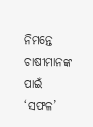ନିମନ୍ତେ ଚାଷୀମାନଙ୍କ ପାଇଁ ‘ସଫଳ’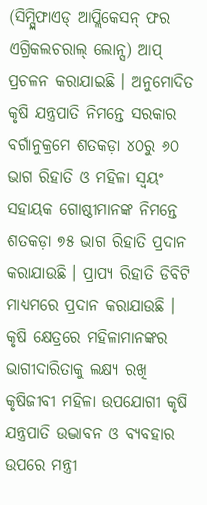(ସିମ୍ପ୍ଲିଫାଏଡ୍ ଆପ୍ଲିକେସନ୍ ଫର ଏଗ୍ରିକଲଚରାଲ୍ ଲୋନ୍ସ) ଆପ୍ ପ୍ରଚଳନ କରାଯାଇଛି । ଅନୁମୋଦିତ କୃଷି ଯନ୍ତ୍ରପାତି ନିମନ୍ତେ ସରକାର ବର୍ଗାନୁକ୍ରମେ ଶତକଡ଼ା ୪୦ରୁ ୬୦ ଭାଗ ରିହାତି ଓ ମହିଳା ସ୍ୱୟଂ ସହାୟକ ଗୋଷ୍ଠୀମାନଙ୍କ ନିମନ୍ତେ ଶତକଡ଼ା ୭୫ ଭାଗ ରିହାତି ପ୍ରଦାନ କରାଯାଉଛି । ପ୍ରାପ୍ୟ ରିହାତି ଡିବିଟି ମାଧ୍ୟମରେ ପ୍ରଦାନ କରାଯାଉଛି । କୃଷି କ୍ଷେତ୍ରରେ ମହିଳାମାନଙ୍କର ଭାଗୀଦାରିତାକୁ ଲକ୍ଷ୍ୟ ରଖି କୃଷିଜୀବୀ ମହିଳା ଉପଯୋଗୀ କୃଷି ଯନ୍ତ୍ରପାତି ଉଦ୍ଭାବନ ଓ ବ୍ୟବହାର ଉପରେ ମନ୍ତ୍ରୀ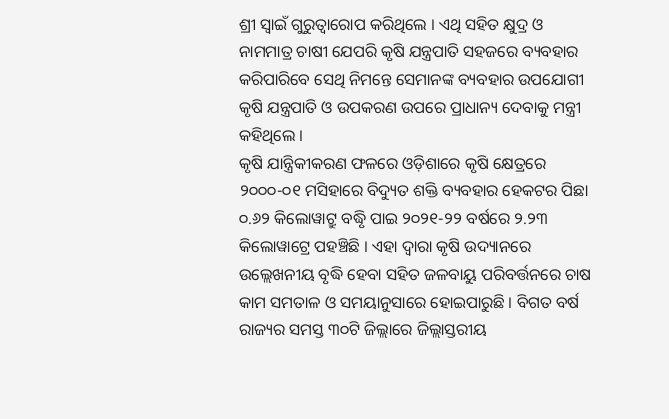ଶ୍ରୀ ସ୍ୱାଇଁ ଗୁରୁତ୍ୱାରୋପ କରିଥିଲେ । ଏଥି ସହିତ କ୍ଷୁଦ୍ର ଓ ନାମମାତ୍ର ଚାଷୀ ଯେପରି କୃଷି ଯନ୍ତ୍ରପାତି ସହଜରେ ବ୍ୟବହାର କରିପାରିବେ ସେଥି ନିମନ୍ତେ ସେମାନଙ୍କ ବ୍ୟବହାର ଉପଯୋଗୀ କୃଷି ଯନ୍ତ୍ରପାତି ଓ ଉପକରଣ ଉପରେ ପ୍ରାଧାନ୍ୟ ଦେବାକୁ ମନ୍ତ୍ରୀ କହିଥିଲେ ।
କୃଷି ଯାନ୍ତ୍ରିକୀକରଣ ଫଳରେ ଓଡ଼ିଶାରେ କୃଷି କ୍ଷେତ୍ରରେ ୨୦୦୦-୦୧ ମସିହାରେ ବିଦ୍ୟୁତ ଶକ୍ତି ବ୍ୟବହାର ହେକଟର ପିଛା ୦.୬୨ କିଲୋୱାଟ୍ରୁ ବଦ୍ଧୃି ପାଇ ୨୦୨୧-୨୨ ବର୍ଷରେ ୨.୨୩ କିଲୋୱାଟ୍ରେ ପହଞ୍ଚିଛି । ଏହା ଦ୍ୱାରା କୃଷି ଉଦ୍ୟାନରେ ଉଲ୍ଲେଖନୀୟ ବୃଦ୍ଧି ହେବା ସହିତ ଜଳବାୟୁ ପରିବର୍ତ୍ତନରେ ଚାଷ କାମ ସମତାଳ ଓ ସମୟାନୁସାରେ ହୋଇପାରୁଛି । ବିଗତ ବର୍ଷ ରାଜ୍ୟର ସମସ୍ତ ୩୦ଟି ଜିଲ୍ଲାରେ ଜିଲ୍ଲାସ୍ତରୀୟ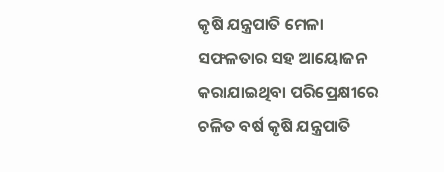କୃଷି ଯନ୍ତ୍ରପାତି ମେଳା ସଫଳତାର ସହ ଆୟୋଜନ କରାଯାଇଥିବା ପରିପ୍ରେକ୍ଷୀରେ ଚଳିତ ବର୍ଷ କୃଷି ଯନ୍ତ୍ରପାତି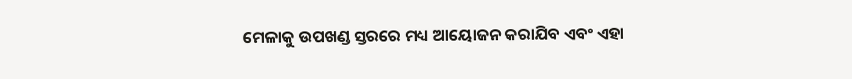ମେଳାକୁ ଉପଖଣ୍ଡ ସ୍ତରରେ ମଧ୍ୟ ଆୟୋଜନ କରାଯିବ ଏବଂ ଏହା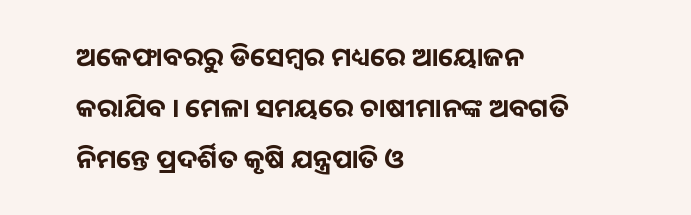ଅକେଫାବରରୁ ଡିସେମ୍ବର ମଧ୍ୟରେ ଆୟୋଜନ କରାଯିବ । ମେଳା ସମୟରେ ଚାଷୀମାନଙ୍କ ଅବଗତି ନିମନ୍ତେ ପ୍ରଦର୍ଶିତ କୃଷି ଯନ୍ତ୍ରପାତି ଓ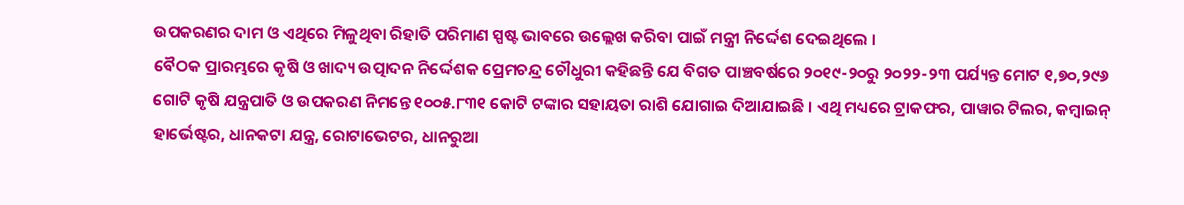ଉପକରଣର ଦାମ ଓ ଏଥିରେ ମିଳୁଥିବା ରିହାତି ପରିମାଣ ସ୍ପଷ୍ଟ ଭାବରେ ଉଲ୍ଲେଖ କରିବା ପାଇଁ ମନ୍ତ୍ରୀ ନିର୍ଦ୍ଦେଶ ଦେଇଥିଲେ ।
ବୈଠକ ପ୍ରାରମ୍ଭରେ କୃଷି ଓ ଖାଦ୍ୟ ଉତ୍ପାଦନ ନିର୍ଦ୍ଦେଶକ ପ୍ରେମଚନ୍ଦ୍ର ଚୌଧୁରୀ କହିଛନ୍ତି ଯେ ବିଗତ ପାଞ୍ଚବର୍ଷରେ ୨୦୧୯-୨୦ରୁ ୨୦୨୨-୨୩ ପର୍ଯ୍ୟନ୍ତ ମୋଟ ୧,୭୦,୨୯୬ ଗୋଟି କୃଷି ଯନ୍ତ୍ରପାତି ଓ ଉପକରଣ ନିମନ୍ତେ ୧୦୦୫.୮୩୧ କୋଟି ଟଙ୍କାର ସହାୟତା ରାଶି ଯୋଗାଇ ଦିଆଯାଇଛି । ଏଥି ମଧ୍ୟରେ ଟ୍ରାକଫର, ପାୱାର ଟିଲର, କମ୍ବାଇନ୍ ହାର୍ଭେଷ୍ଟର, ଧାନକଟା ଯନ୍ତ୍ର, ରୋଟାଭେଟର, ଧାନରୁଆ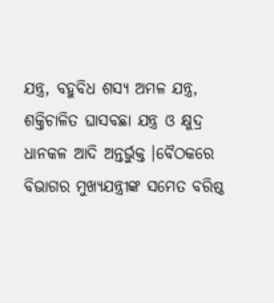ଯନ୍ତ୍ର, ବହୁବିଧ ଶସ୍ୟ ଅମଳ ଯନ୍ତ୍ର, ଶକ୍ତିଚାଳିତ ଘାସବଛା ଯନ୍ତ୍ର ଓ କ୍ଷୁଦ୍ର ଧାନକଳ ଆଦି ଅନ୍ତର୍ଭୁକ୍ତ ।ବୈଠକରେ ବିଭାଗର ମୁଖ୍ୟଯନ୍ତ୍ରୀଙ୍କ ସମେତ ବରିଷ୍ଠ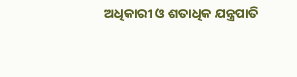ଅଧିକାରୀ ଓ ଶତାଧିକ ଯନ୍ତ୍ରପାତି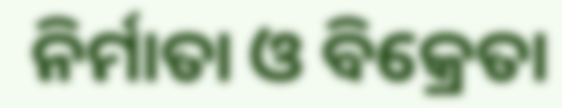ନିର୍ମାତା ଓ ବିକ୍ରେତା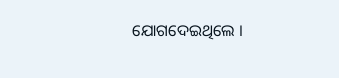ଯୋଗଦେଇଥିଲେ ।